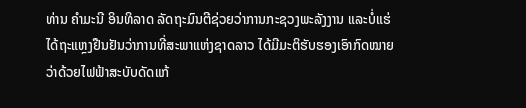ທ່ານ ຄໍາມະນີ ອິນທິລາດ ລັດຖະມົນຕີຊ່ວຍວ່າການກະຊວງພະລັງງານ ແລະບໍ່ແຮ່
ໄດ້ຖະແຫຼງຢືນຢັນວ່າການທີ່ສະພາແຫ່ງຊາດລາວ ໄດ້ມີມະຕິຮັບຮອງເອົາກົດໝາຍ
ວ່າດ້ວຍໄຟຟ້າສະບັບດັດແກ້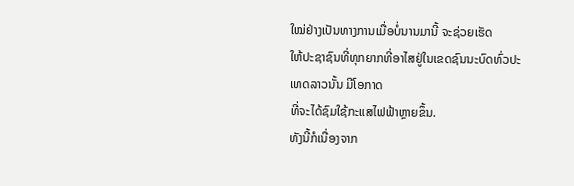ໃໝ່ຢ່າງເປັນທາງການເມື່ອບໍ່ນານມານີ້ ຈະຊ່ວຍເຮັດ
ໃຫ້ປະຊາຊົນທີ່ທຸກຍາກທີ່ອາໄສຢູ່ໃນເຂດຊົນນະບົດທົ່ວປະເທດລາວນັ້ນ ມີໂອກາດ
ທີ່ຈະໄດ້ຊົມໃຊ້ກະແສໄຟຟ້າຫຼາຍຂຶ້ນ.
ທັງນີ້ກໍເນື່ອງຈາກ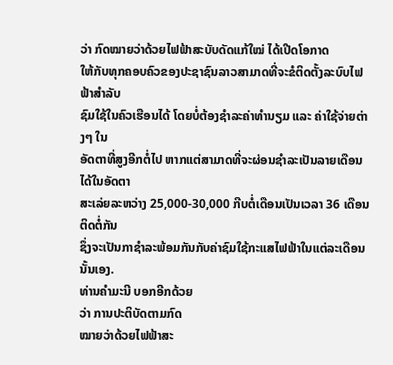ວ່າ ກົດໝາຍວ່າດ້ວຍໄຟຟ້າສະບັບດັດແກ້ໃໝ່ ໄດ້ເປີດໂອກາດ
ໃຫ້ກັບທຸກຄອບຄົວຂອງປະຊາຊົນລາວສາມາດທີ່ຈະຂໍຕິດຕັ້ງລະບົບໄຟຟ້າສໍາລັບ
ຊົມໃຊ້ໃນຄົວເຮືອນໄດ້ ໂດຍບໍ່ຕ້ອງຊໍາລະຄ່າທໍານຽມ ແລະ ຄ່າໃຊ້ຈ່າຍຕ່າງໆ ໃນ
ອັດຕາທີ່ສູງອີກຕໍ່ໄປ ຫາກແຕ່ສາມາດທີ່ຈະຜ່ອນຊໍາລະເປັນລາຍເດືອນໄດ້ໃນອັດຕາ
ສະເລ່ຍລະຫວ່າງ 25,000-30,000 ກີບຕໍ່ເດືອນເປັນເວລາ 36 ເດືອນ ຕິດຕໍ່ກັນ
ຊຶ່ງຈະເປັນກາຊໍາລະພ້ອມກັນກັບຄ່າຊົມໃຊ້ກະແສໄຟຟ້າໃນແຕ່ລະເດືອນນັ້ນເອງ.
ທ່ານຄໍາມະນີ ບອກອີກດ້ວຍ
ວ່າ ການປະຕິບັດຕາມກົດ
ໝາຍວ່າດ້ວຍໄຟຟ້າສະ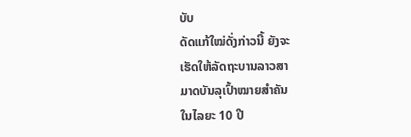ບັບ
ດັດແກ້ໃໝ່ດັ່ງກ່າວນີ້ ຍັງຈະ
ເຮັດໃຫ້ລັດຖະບານລາວສາ
ມາດບັນລຸເປົ້າໝາຍສໍາຄັນ
ໃນໄລຍະ 10 ປີ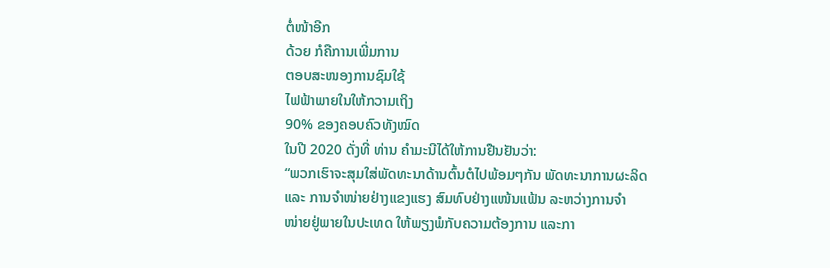ຕໍ່ໜ້າອີກ
ດ້ວຍ ກໍຄືການເພີ່ມການ
ຕອບສະໜອງການຊົມໃຊ້
ໄຟຟ້າພາຍໃນໃຫ້ກວາມເຖິງ
90% ຂອງຄອບຄົວທັງໝົດ
ໃນປີ 2020 ດັ່ງທີ່ ທ່ານ ຄໍາມະນີໄດ້ໃຫ້ການຢືນຢັນວ່າ:
“ພວກເຮົາຈະສຸມໃສ່ພັດທະນາດ້ານຕົ້ນຕໍໄປພ້ອມໆກັນ ພັດທະນາການຜະລິດ
ແລະ ການຈໍາໜ່າຍຢ່າງແຂງແຮງ ສົມທົບຢ່າງແໜ້ນແຟ້ນ ລະຫວ່າງການຈໍາ
ໜ່າຍຢູ່ພາຍໃນປະເທດ ໃຫ້ພຽງພໍກັບຄວາມຕ້ອງການ ແລະກາ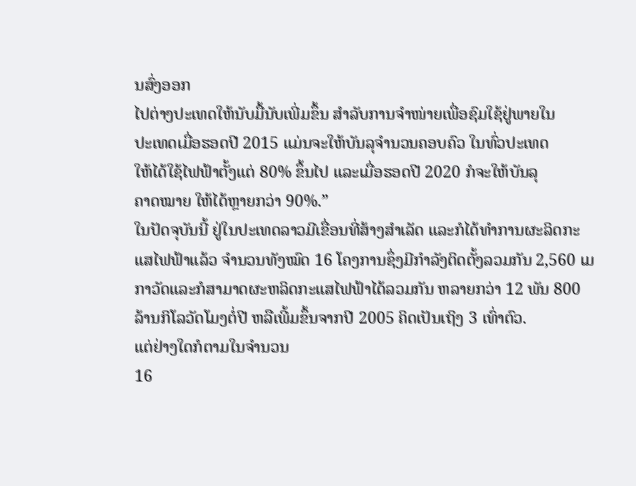ນສົ່ງອອກ
ໄປຕ່າງປະເທດໃຫ້ນັບມື້ນັບເພີ່ມຂຶ້ນ ສໍາລັບການຈໍາໜ່າຍເພື່ອຊົມໃຊ້ຢູ່ພາຍໃນ
ປະເທດເມື່ອຮອດປີ 2015 ແມ່ນຈະໃຫ້ບັນລຸຈໍານວນຄອບຄົວ ໃນທົ່ວປະເທດ
ໃຫ້ໄດ້ໃຊ້ໄຟຟ້າຕັ້ງແຕ່ 80% ຂຶ້ນໄປ ແລະເມື່ອຮອດປີ 2020 ກໍຈະໃຫ້ບັນລຸ
ຄາດໝາຍ ໃຫ້ໄດ້ຫຼາຍກວ່າ 90%.”
ໃນປັດຈຸບັນນີ້ ຢູ່ໃນປະເທດລາວມີເຂື່ອນທີ່ສ້າງສຳເລັດ ແລະກໍໄດ້ທໍາການຜະລິດກະ
ແສໄຟຟ້າແລ້ວ ຈຳນວນທັງໝົດ 16 ໂຄງການຊຶ່ງມີກຳລັງຕິດຕັ້ງລວມກັນ 2,560 ເມ
ກາວັດແລະກໍສາມາດຜະຫລິດກະແສໄຟຟ້າໄດ້ລວມກັນ ຫລາຍກວ່າ 12 ພັນ 800
ລ້ານກິໂລວັດໂມງຕໍ່ປີ ຫລືເພີ້ມຂຶ້ນຈາກປີ 2005 ຄິດເປັນເຖິງ 3 ເທົ່າຕົວ.
ແຕ່ຢ່າງໃດກໍຕາມໃນຈຳນວນ
16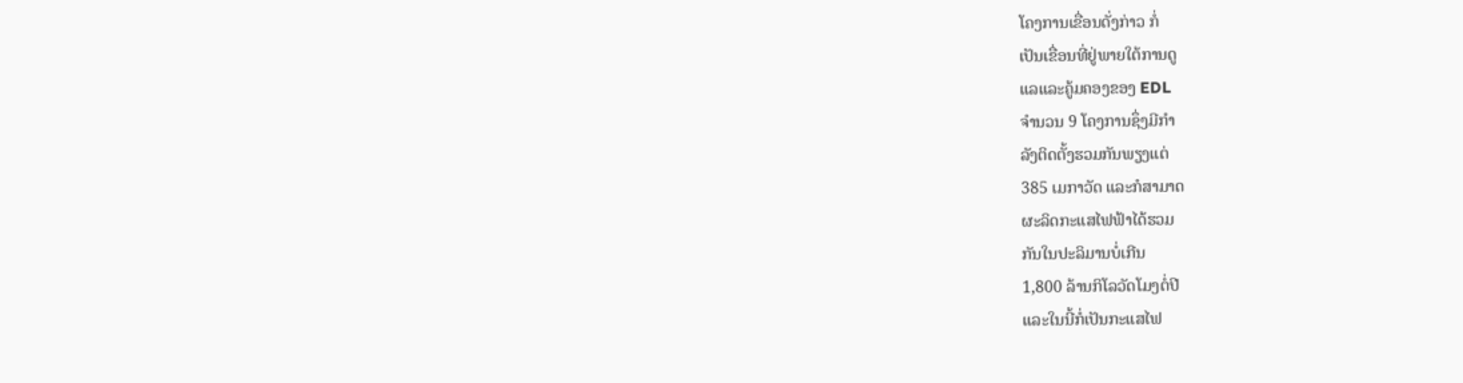ໂຄງການເຂື່ອນດັ່ງກ່າວ ກໍ່
ເປັນເຂື່ອນທີ່ຢູ່ພາຍໃຕ້ການດູ
ແລແລະຄູ້ມຄອງຂອງ EDL
ຈໍານວນ 9 ໂຄງການຊຶ່ງມີກໍາ
ລັງຕິດຕັ້ງຮວມກັນພຽງແຕ່
385 ເມກາວັດ ແລະກໍສາມາດ
ຜະລິດກະແສໄຟຟ້າໄດ້ຮວມ
ກັນໃນປະລິມານບໍ່ເກີນ
1,800 ລ້ານກິໂລວັດໂມງຕໍ່ປີ
ແລະໃນນີ້ກໍ່ເປັນກະແສໄຟ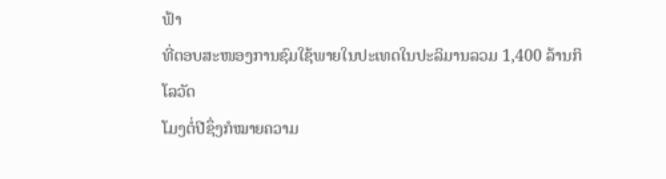ຟ້າ
ທີ່ຕອບສະໜອງການຊົມໃຊ້ພາຍໃນປະເທດໃນປະລິມານລວມ 1,400 ລ້ານກິໂລວັດ
ໂມງຕໍ່ປີຊຶ່ງກໍໝາຍຄວາມ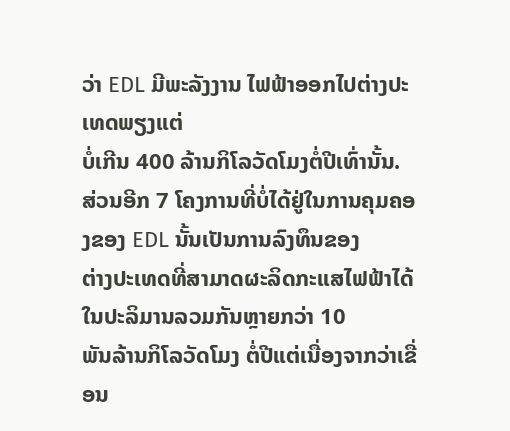ວ່າ EDL ມີພະລັງງານ ໄຟຟ້າອອກໄປຕ່າງປະເທດພຽງແຕ່
ບໍ່ເກີນ 400 ລ້ານກິໂລວັດໂມງຕໍ່ປີເທົ່ານັ້ນ.
ສ່ວນອີກ 7 ໂຄງການທີ່ບໍ່ໄດ້ຢູ່ໃນການຄຸມຄອງຂອງ EDL ນັ້ນເປັນການລົງທຶນຂອງ
ຕ່າງປະເທດທີ່ສາມາດຜະລິດກະແສໄຟຟ້າໄດ້ໃນປະລິມານລວມກັນຫຼາຍກວ່າ 10
ພັນລ້ານກິໂລວັດໂມງ ຕໍ່ປີແຕ່ເນື່ອງຈາກວ່າເຂື່ອນ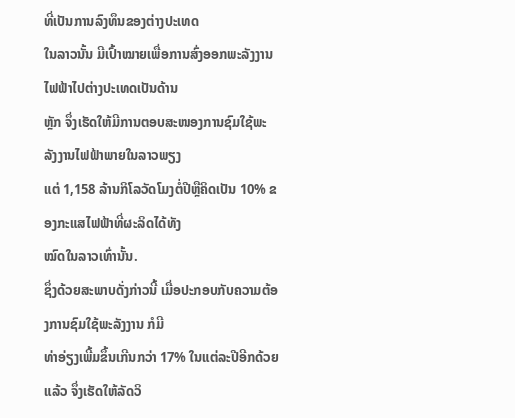ທີ່ເປັນການລົງທຶນຂອງຕ່າງປະເທດ
ໃນລາວນັ້ນ ມີເປົ້າໝາຍເພື່ອການສົ່ງອອກພະລັງງານໄຟຟ້າໄປຕ່າງປະເທດເປັນດ້ານ
ຫຼັກ ຈຶ່ງເຮັດໃຫ້ມີການຕອບສະໜອງການຊົມໃຊ້ພະລັງງານໄຟຟ້າພາຍໃນລາວພຽງ
ແຕ່ 1,158 ລ້ານກິໂລວັດໂມງຕໍ່ປີຫຼືຄິດເປັນ 10% ຂອງກະແສໄຟຟ້າທີ່ຜະລິດໄດ້ທັງ
ໝົດໃນລາວເທົ່ານັ້ນ.
ຊຶ່ງດ້ວຍສະພາບດັ່ງກ່າວນີ້ ເມື່ອປະກອບກັບຄວາມຕ້ອງການຊົມໃຊ້ພະລັງງານ ກໍມີ
ທ່າອ່ຽງເພີ້ມຂຶ້ນເກີນກວ່າ 17% ໃນແຕ່ລະປີອີກດ້ວຍແລ້ວ ຈຶ່ງເຮັດໃຫ້ລັດວິ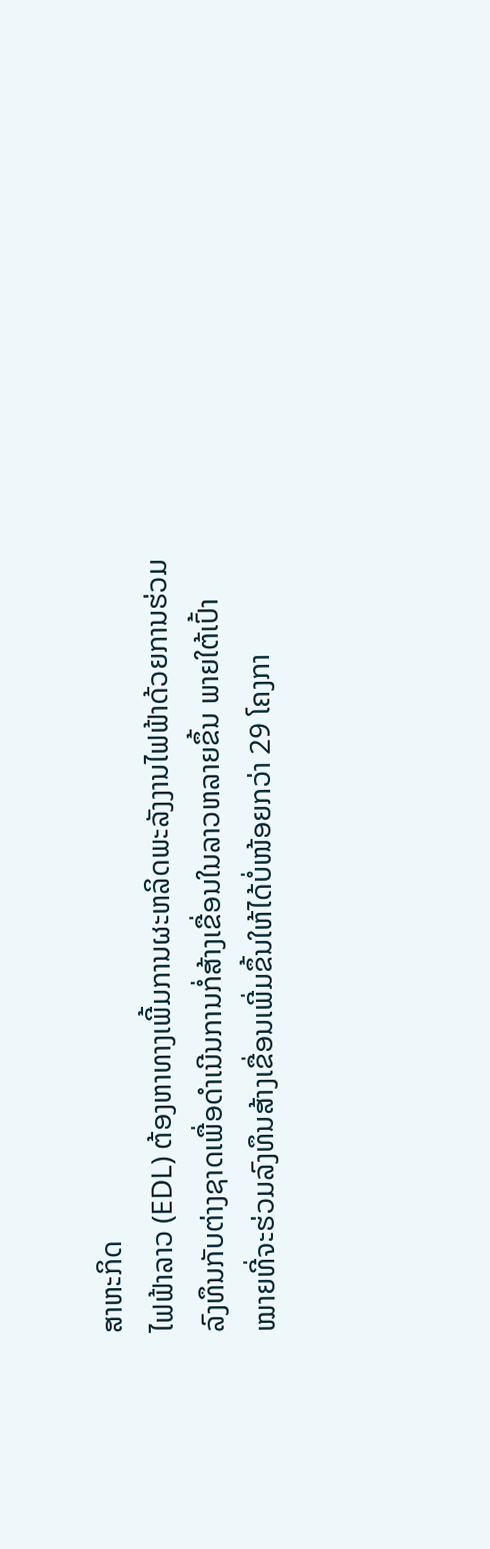ສາຫະກິດ
ໄຟຟ້າລາວ (EDL) ຕ້ອງຫາທາງເພີ້ມການຜະຫລິດພະລັງງານໄຟຟ້າດ້ວຍການຮ່ວມ
ລົງທຶນກັບຕ່າງຊາດເພື່ອດຳເນີນການກໍ່ສ້າງເຂື່ອນໃນລາວຫລາຍຂຶ້ນ ພາຍໃຕ້ເປົ້າ
ໝາຍທີ່ຈະຮ່ວມລົງທຶນສ້າງເຂື່ອນເພີ່ມຂຶ້ນໃຫ້ໄດ້ບໍ່ໜ້ອຍກວ່າ 29 ໂຄງກາ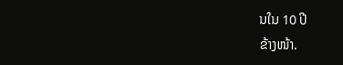ນໃນ 10 ປີ
ຂ້າງໜ້າ.